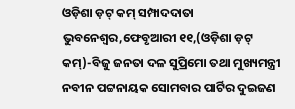ଓଡ଼ିଶା ଡ଼ଟ୍ କମ୍ ସମ୍ପାଦଦାତା
ଭୁବନେଶ୍ୱର,ଫେବୃଆରୀ ୧୧,(ଓଡ଼ିଶା ଡ଼ଟ୍ କମ୍)-ବିଜୁ ଜନତା ଦଳ ସୁପ୍ରିମୋ ତଥା ମୁଖ୍ୟମନ୍ତ୍ରୀ ନବୀନ ପଟ୍ଟନାୟକ ସୋମବାର ପାର୍ଟିର ଦୁଇଜଣ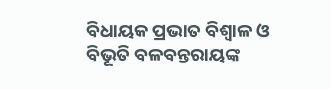ବିଧାୟକ ପ୍ରଭାତ ବିଶ୍ୱାଳ ଓ ବିଭୂତି ବଳବନ୍ତରାୟଙ୍କ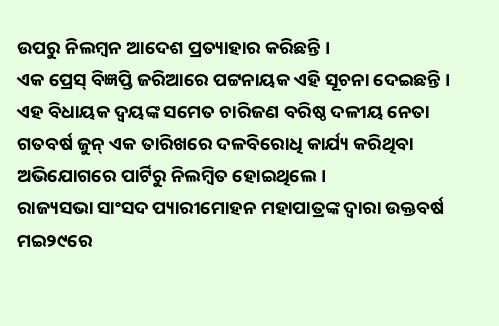ଉପରୁ ନିଲମ୍ବନ ଆଦେଶ ପ୍ରତ୍ୟାହାର କରିଛନ୍ତି ।
ଏକ ପ୍ରେସ୍ ବିଜ୍ଞପ୍ତି ଜରିଆରେ ପଟ୍ଟନାୟକ ଏହି ସୂଚନା ଦେଇଛନ୍ତି । ଏହ ବିଧାୟକ ଦ୍ୱୟଙ୍କ ସମେତ ଚାରିଜଣ ବରିଷ୍ଠ ଦଳୀୟ ନେତା ଗତବର୍ଷ ଜୁନ୍ ଏକ ତାରିଖରେ ଦଳବିରୋଧି କାର୍ଯ୍ୟ କରିଥିବା ଅଭିଯୋଗରେ ପାର୍ଟିରୁ ନିଲମ୍ବିତ ହୋଇଥିଲେ ।
ରାଜ୍ୟସଭା ସାଂସଦ ପ୍ୟାରୀମୋହନ ମହାପାତ୍ରଙ୍କ ଦ୍ୱାରା ଉକ୍ତବର୍ଷ ମଇ୨୯ରେ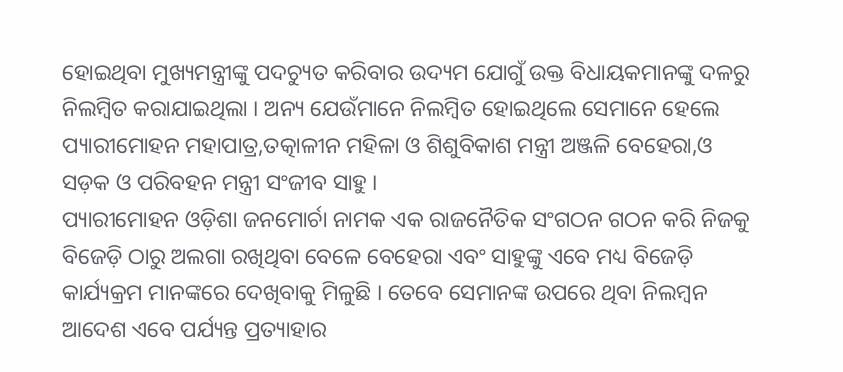ହୋଇଥିବା ମୁଖ୍ୟମନ୍ତ୍ରୀଙ୍କୁ ପଦଚ୍ୟୁତ କରିବାର ଉଦ୍ୟମ ଯୋଗୁଁ ଉକ୍ତ ବିଧାୟକମାନଙ୍କୁ ଦଳରୁ ନିଲମ୍ବିତ କରାଯାଇଥିଲା । ଅନ୍ୟ ଯେଉଁମାନେ ନିଲମ୍ବିତ ହୋଇଥିଲେ ସେମାନେ ହେଲେ ପ୍ୟାରୀମୋହନ ମହାପାତ୍ର,ତତ୍କାଳୀନ ମହିଳା ଓ ଶିଶୁବିକାଶ ମନ୍ତ୍ରୀ ଅଞ୍ଜଳି ବେହେରା,ଓ ସଡ଼କ ଓ ପରିବହନ ମନ୍ତ୍ରୀ ସଂଜୀବ ସାହୁ ।
ପ୍ୟାରୀମୋହନ ଓଡ଼ିଶା ଜନମୋର୍ଚା ନାମକ ଏକ ରାଜନୈତିକ ସଂଗଠନ ଗଠନ କରି ନିଜକୁ ବିଜେଡ଼ି ଠାରୁ ଅଲଗା ରଖିଥିବା ବେଳେ ବେହେରା ଏବଂ ସାହୁଙ୍କୁ ଏବେ ମଧ୍ୟ ବିଜେଡ଼ି କାର୍ଯ୍ୟକ୍ରମ ମାନଙ୍କରେ ଦେଖିବାକୁ ମିଳୁଛି । ତେବେ ସେମାନଙ୍କ ଉପରେ ଥିବା ନିଲମ୍ବନ ଆଦେଶ ଏବେ ପର୍ଯ୍ୟନ୍ତ ପ୍ରତ୍ୟାହାର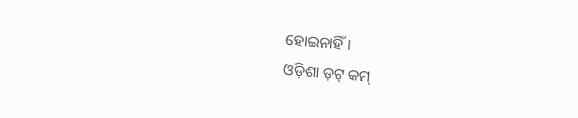ହୋଇନାହିଁ ।
ଓଡ଼ିଶା ଡ଼ଟ୍ କମ୍